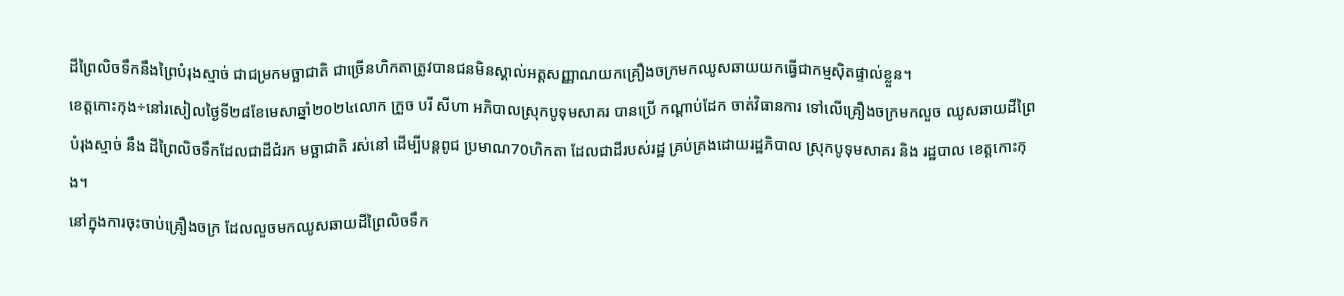ដីព្រៃលិចទឹកនឹងព្រៃបំរុងស្មាច់ ជាជម្រកមច្ឆាជាតិ ជាច្រើនហិកតាត្រូវបានជនមិនស្គាល់អត្តសញ្ញាណយកគ្រឿងចក្រមកឈូសឆាយយកធ្វើជាកម្មស៊ិតផ្ទាល់ខ្លួន។
ខេត្តកោះកុង÷នៅរសៀលថ្ងៃទី២៨ខែមេសាឆ្នាំ២០២៤លោក ក្រួច បរី សីហា អភិបាលស្រុកបូទុមសាគរ បានប្រើ កណ្ដាប់ដែក ចាត់វិធានការ ទៅលើគ្រឿងចក្រមកលួច ឈូសឆាយដីព្រៃបំរុងស្មាច់ នឹង ដីព្រៃលិចទឹកដែលជាដីជំរក មច្ឆាជាតិ រស់នៅ ដើម្បីបន្តពូជ ប្រមាណ70ហិកតា ដែលជាដីរបស់រដ្ឋ គ្រប់គ្រងដោយរដ្ឋភិបាល ស្រុកបូទុមសាគរ និង រដ្ឋបាល ខេត្តកោះកុង។
នៅក្នុងការចុះចាប់គ្រឿងចក្រ ដែលលួចមកឈូសឆាយដីព្រៃលិចទឹក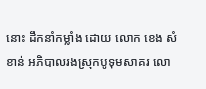នោះ ដឹកនាំកម្លាំង ដោយ លោក ខេង សំខាន់ អភិបាលរងស្រុកបូទុមសាគរ លោ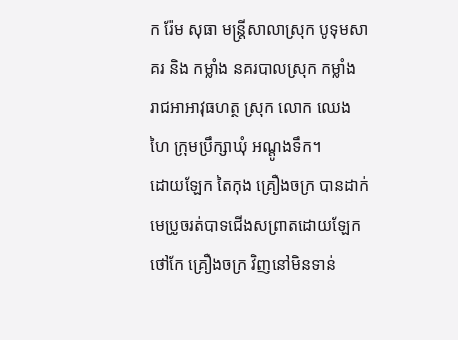ក រ៉ែម សុធា មន្រ្តីសាលាស្រុក បូទុមសាគរ និង កម្លាំង នគរបាលស្រុក កម្លាំង រាជអាអាវុធហត្ថ ស្រុក លោក ឈេង ហៃ ក្រុមប្រឹក្សាឃុំ អណ្តូងទឹក។
ដោយឡែក តៃកុង គ្រឿងចក្រ បានដាក់មេប្រូចរត់បាទជើងសព្រាតដោយឡែក ថៅកែ គ្រឿងចក្រ វិញនៅមិនទាន់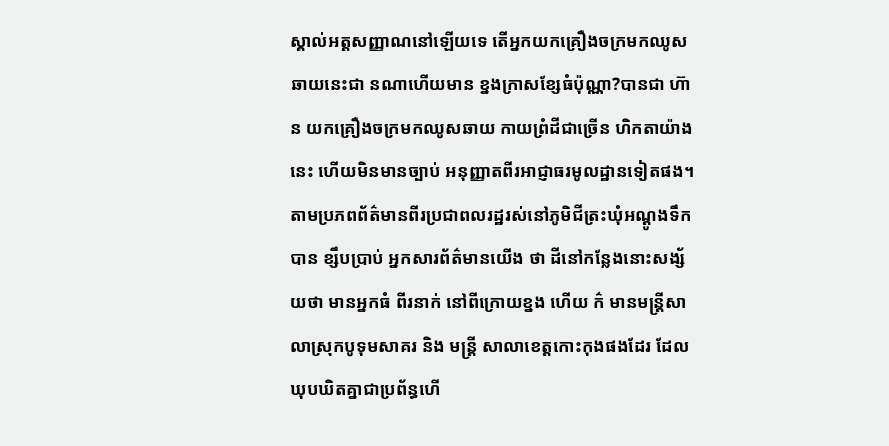ស្គាល់អត្តសញ្ញាណនៅឡើយទេ តើអ្នកយកគ្រឿងចក្រមកឈូសឆាយនេះជា នណាហើយមាន ខ្នងក្រាសខ្សែធំប៉ុណ្ណា?បានជា ហ៊ាន យកគ្រឿងចក្រមកឈូសឆាយ កាយព្រំដីជាច្រើន ហិកតាយ៉ាងនេះ ហើយមិនមានច្បាប់ អនុញ្ញាតពីរអាជ្ញាធរមូលដ្ឋានទៀតផង។
តាមប្រភពព័ត៌មានពីរប្រជាពលរដ្ឋរស់នៅភូមិជីត្រះឃុំអណ្តូងទឹកបាន ខ្សឹបប្រាប់ អ្នកសារព័ត៌មានយើង ថា ដីនៅកន្លែងនោះសង្ស័យថា មានអ្នកធំ ពីរនាក់ នៅពីក្រោយខ្នង ហើយ ក៌ មានមន្រ្តីសាលាស្រុកបូទុមសាគរ និង មន្រ្តី សាលាខេត្តកោះកុងផងដែរ ដែលឃុបឃិតគ្នាជាប្រព័ន្ធហើ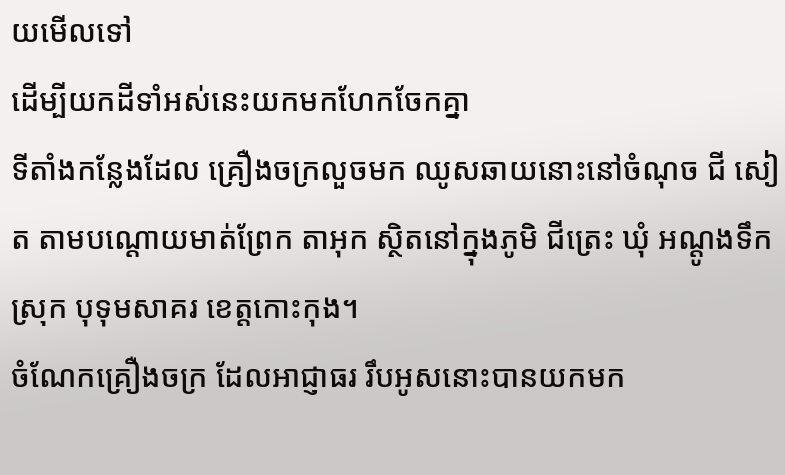យមើលទៅ
ដើម្បីយកដីទាំអស់នេះយកមកហែកចែកគ្នា
ទីតាំងកន្លែងដែល គ្រឿងចក្រលួចមក ឈូសឆាយនោះនៅចំណុច ជី សៀត តាមបណ្ដោយមាត់ព្រែក តាអុក ស្ថិតនៅក្នុងភូមិ ជីត្រេះ ឃុំ អណ្តូងទឹក ស្រុក បុទុមសាគរ ខេត្តកោះកុង។
ចំណែកគ្រឿងចក្រ ដែលអាជ្ញាធរ រឹបអូសនោះបានយកមក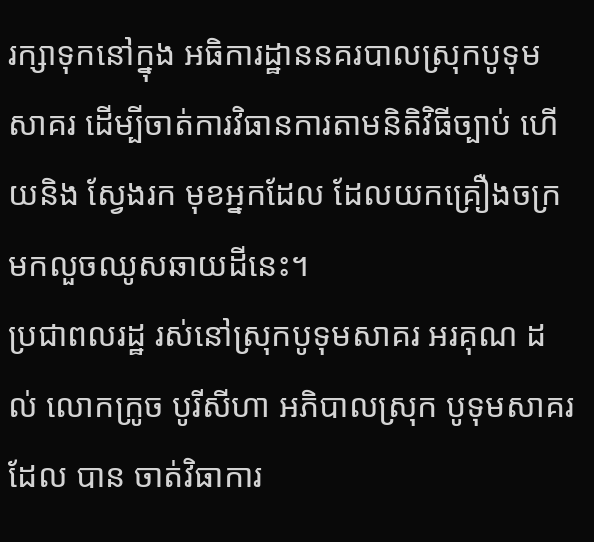រក្សាទុកនៅក្នុង អធិការដ្ឋាននគរបាលស្រុកបូទុមសាគរ ដើម្បីចាត់ការវិធានការតាមនិតិវិធីច្បាប់ ហើយនិង ស្វែងរក មុខអ្នកដែល ដែលយកគ្រឿងចក្រមកលួចឈូសឆាយដីនេះ។
ប្រជាពលរដ្ឋ រស់នៅស្រុកបូទុមសាគរ អរគុណ ដល់ លោកក្រូច បូរីសីហា អភិបាលស្រុក បូទុមសាគរ ដែល បាន ចាត់វិធាការ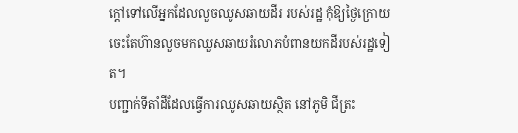ក្តៅទៅលើអ្នកដែលលួចឈូសឆាយដីរ របស់រដ្ឋ កុំឱ្យថ្ងៃក្រោយចេះតែហ៊ានលួចមកឈួសឆាយរំលោភបំពានយកដីរបស់រដ្ឋទៀត។
បញ្ជាក់ទីតាំដីដែលធ្វើការឈូសឆាយស្ថិត នៅភូមិ ជីត្រះ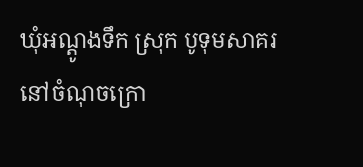ឃុំអណ្ដូងទឹក ស្រុក បូទុមសាគរ
នៅចំណុចក្រោ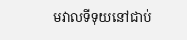មវាលទីទុយនៅជាប់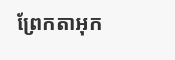ព្រែកតាអុក